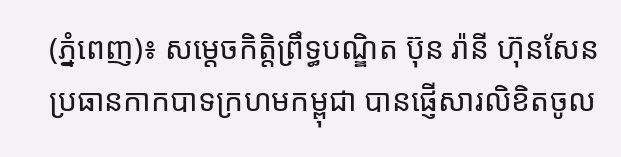(ភ្នំពេញ)៖ សម្តេចកិត្តិព្រឹទ្ធបណ្ឌិត ប៊ុន រ៉ានី ហ៊ុនសែន ប្រធានកាកបាទក្រហមកម្ពុជា បានផ្ញើសារលិខិតចូល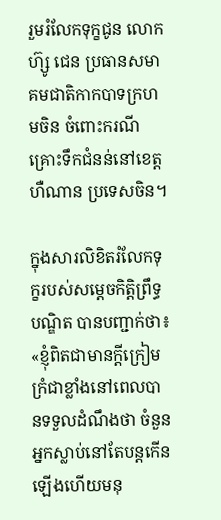រួមរំលែកទុក្ខជូន លោក ហ៊្សូ ជេន ប្រធានសមាគមជាតិកាកបាទក្រហមចិន ចំពោះករណីគ្រោះទឹកជំនន់នៅខេត្តហឺណាន ប្រទេសចិន។

ក្នុងសារលិខិតរំលែកទុក្ខរបស់សម្តេចកិត្តិព្រឹទ្ធបណ្ឌិត បានបញ្ជាក់ថា៖ «ខ្ញុំពិតជាមានក្តីក្រៀមក្រំជាខ្លាំងនៅពេលបានទទួលដំណឹងថា ចំនួនអ្នកស្លាប់នៅតែបន្តកើនឡើងហើយមនុ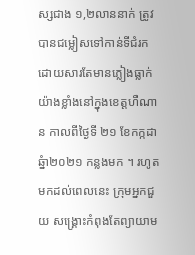ស្សជាង ១,២លាននាក់ ត្រូវបានជម្លៀសទៅកាន់ទីជំរក ដោយសារតែមានភ្លៀងធ្លាក់យ៉ាងខ្លាំងនៅក្នុងខេត្តហឺណាន កាលពីថ្ងៃទី ២១ ខែកក្កដា ឆ្នំា២០២១ កន្លងមក ។ រហូតមកដល់ពេលនេះ ក្រុមអ្នកជួយ សង្គ្រោះកំពុងតែព្យាយាម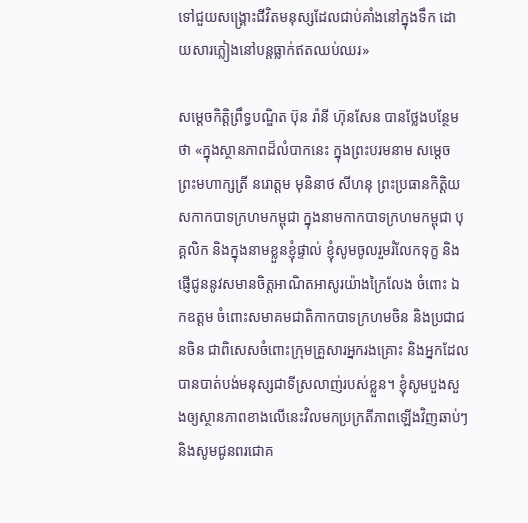ទៅជួយសង្គ្រោះជីវិតមនុស្សដែលជាប់គាំងនៅក្នុងទឹក ដោយសារភ្លៀងនៅបន្តធ្លាក់ឥតឈប់ឈរ»

សម្តេចកិត្តិព្រឹទ្ធបណ្ឌិត ប៊ុន រ៉ានី ហ៊ុនសែន បានថ្លែងបន្ថែមថា «ក្នុងស្ថានភាពដ៏លំបាកនេះ ក្នុងព្រះបរមនាម សម្តេចព្រះមហាក្សត្រី នរោត្តម មុនិនាថ សីហនុ ព្រះប្រធានកិត្តិយសកាកបាទក្រហមកម្ពុជា ក្នុងនាមកាកបាទក្រហមកម្ពុជា បុគ្គលិក និងក្នុងនាមខ្លួនខ្ញុំផ្ទាល់ ខ្ញុំសូមចូលរួមរំលែកទុក្ខ និងផ្ញើជូននូវសមានចិត្តអាណិតអាសូរយ៉ាងក្រៃលែង ចំពោះ ឯកឧត្តម ចំពោះសមាគមជាតិកាកបាទក្រហមចិន និងប្រជាជនចិន ជាពិសេសចំពោះក្រុមគ្រួសារអ្នករងគ្រោះ និងអ្នកដែលបានបាត់បង់មនុស្សជាទីស្រលាញ់របស់ខ្លួន។ ខ្ញុំសូមបួងសួងឲ្យស្ថានភាពខាងលើនេះវិលមកប្រក្រតីភាពឡើងវិញឆាប់ៗ និងសូមជូនពរជោគ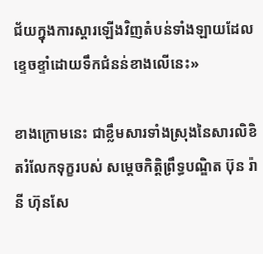ជ័យក្នុងការស្តារឡើងវិញតំបន់ទាំងឡាយដែលខ្ទេចខ្ទាំដោយទឹកជំនន់ខាងលើនេះ»

ខាងក្រោមនេះ ជាខ្លឹមសារទាំងស្រុងនៃសារលិខិតរំលែកទុក្ខរបស់ សម្តេចកិត្តិព្រឹទ្ធបណ្ឌិត ប៊ុន រ៉ានី ហ៊ុនសែ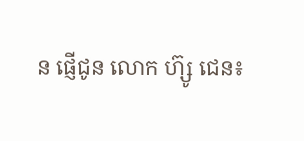ន ផ្ញើជូន លោក ហ៊្សូ ជេន៖